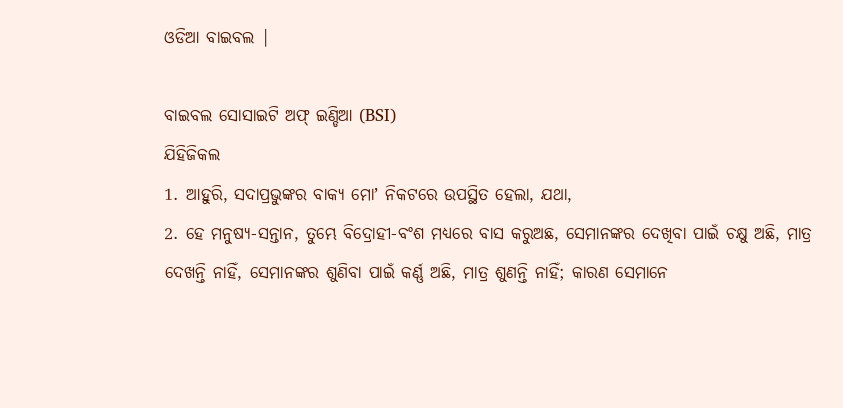ଓଡିଆ ବାଇବଲ |

ବାଇବଲ ସୋସାଇଟି ଅଫ୍ ଇଣ୍ଡିଆ (BSI)
ଯିହିଜିକଲ
1. ଆହୁରି, ସଦାପ୍ରଭୁଙ୍କର ବାକ୍ୟ ମୋʼ ନିକଟରେ ଉପସ୍ଥିତ ହେଲା, ଯଥା,
2. ହେ ମନୁଷ୍ୟ-ସନ୍ତାନ, ତୁମ୍ଭେ ବିଦ୍ରୋହୀ-ବଂଶ ମଧ୍ୟରେ ବାସ କରୁଅଛ, ସେମାନଙ୍କର ଦେଖିବା ପାଇଁ ଚକ୍ଷୁ ଅଛି, ମାତ୍ର ଦେଖନ୍ତି ନାହିଁ, ସେମାନଙ୍କର ଶୁଣିବା ପାଇଁ କର୍ଣ୍ଣ ଅଛି, ମାତ୍ର ଶୁଣନ୍ତି ନାହିଁ; କାରଣ ସେମାନେ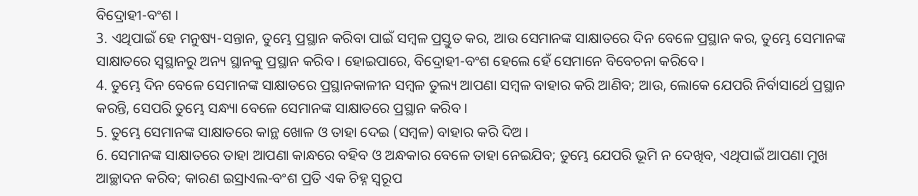ବିଦ୍ରୋହୀ-ବଂଶ ।
3. ଏଥିପାଇଁ ହେ ମନୁଷ୍ୟ-ସନ୍ତାନ, ତୁମ୍ଭେ ପ୍ରସ୍ଥାନ କରିବା ପାଇଁ ସମ୍ଵଳ ପ୍ରସ୍ତୁତ କର, ଆଉ ସେମାନଙ୍କ ସାକ୍ଷାତରେ ଦିନ ବେଳେ ପ୍ରସ୍ଥାନ କର, ତୁମ୍ଭେ ସେମାନଙ୍କ ସାକ୍ଷାତରେ ସ୍ଵସ୍ଥାନରୁ ଅନ୍ୟ ସ୍ଥାନକୁ ପ୍ରସ୍ଥାନ କରିବ । ହୋଇପାରେ, ବିଦ୍ରୋହୀ-ବଂଶ ହେଲେ ହେଁ ସେମାନେ ବିବେଚନା କରିବେ ।
4. ତୁମ୍ଭେ ଦିନ ବେଳେ ସେମାନଙ୍କ ସାକ୍ଷାତରେ ପ୍ରସ୍ଥାନକାଳୀନ ସମ୍ଵଳ ତୁଲ୍ୟ ଆପଣା ସମ୍ଵଳ ବାହାର କରି ଆଣିବ; ଆଉ, ଲୋକେ ଯେପରି ନିର୍ବାସାର୍ଥେ ପ୍ରସ୍ଥାନ କରନ୍ତି, ସେପରି ତୁମ୍ଭେ ସନ୍ଧ୍ୟା ବେଳେ ସେମାନଙ୍କ ସାକ୍ଷାତରେ ପ୍ରସ୍ଥାନ କରିବ ।
5. ତୁମ୍ଭେ ସେମାନଙ୍କ ସାକ୍ଷାତରେ କାନ୍ଥ ଖୋଳ ଓ ତାହା ଦେଇ (ସମ୍ଵଳ) ବାହାର କରି ଦିଅ ।
6. ସେମାନଙ୍କ ସାକ୍ଷାତରେ ତାହା ଆପଣା କାନ୍ଧରେ ବହିବ ଓ ଅନ୍ଧକାର ବେଳେ ତାହା ନେଇଯିବ; ତୁମ୍ଭେ ଯେପରି ଭୂମି ନ ଦେଖିବ, ଏଥିପାଇଁ ଆପଣା ମୁଖ ଆଚ୍ଛାଦନ କରିବ; କାରଣ ଇସ୍ରାଏଲ-ବଂଶ ପ୍ରତି ଏକ ଚିହ୍ନ ସ୍ଵରୂପ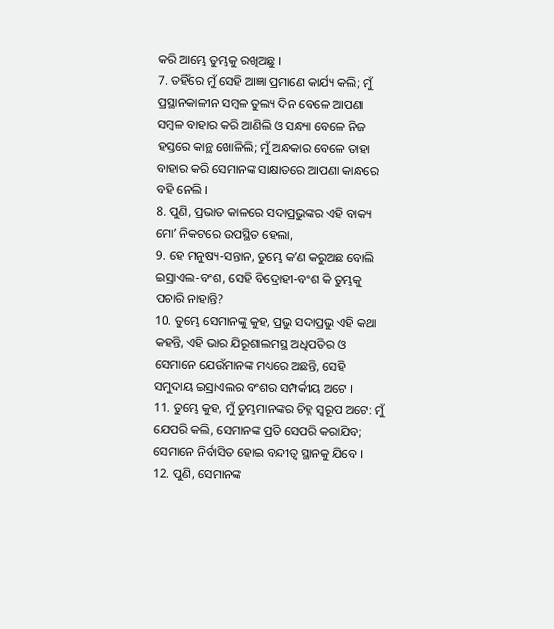କରି ଆମ୍ଭେ ତୁମ୍ଭକୁ ରଖିଅଛୁ ।
7. ତହିଁରେ ମୁଁ ସେହି ଆଜ୍ଞା ପ୍ରମାଣେ କାର୍ଯ୍ୟ କଲି; ମୁଁ ପ୍ରସ୍ଥାନକାଳୀନ ସମ୍ଵଳ ତୁଲ୍ୟ ଦିନ ବେଳେ ଆପଣା ସମ୍ଵଳ ବାହାର କରି ଆଣିଲି ଓ ସନ୍ଧ୍ୟା ବେଳେ ନିଜ ହସ୍ତରେ କାନ୍ଥ ଖୋଳିଲି; ମୁଁ ଅନ୍ଧକାର ବେଳେ ତାହା ବାହାର କରି ସେମାନଙ୍କ ସାକ୍ଷାତରେ ଆପଣା କାନ୍ଧରେ ବହି ନେଲି ।
8. ପୁଣି, ପ୍ରଭାତ କାଳରେ ସଦାପ୍ରଭୁଙ୍କର ଏହି ବାକ୍ୟ ମୋʼ ନିକଟରେ ଉପସ୍ଥିତ ହେଲା,
9. ହେ ମନୁଷ୍ୟ-ସନ୍ତାନ, ତୁମ୍ଭେ କʼଣ କରୁଅଛ ବୋଲି ଇସ୍ରାଏଲ-ବଂଶ, ସେହି ବିଦ୍ରୋହୀ-ବଂଶ କି ତୁମ୍ଭକୁ ପଚାରି ନାହାନ୍ତି?
10. ତୁମ୍ଭେ ସେମାନଙ୍କୁ କୁହ, ପ୍ରଭୁ ସଦାପ୍ରଭୁ ଏହି କଥା କହନ୍ତି, ଏହି ଭାର ଯିରୂଶାଲମସ୍ଥ ଅଧିପତିର ଓ ସେମାନେ ଯେଉଁମାନଙ୍କ ମଧ୍ୟରେ ଅଛନ୍ତି, ସେହି ସମୁଦାୟ ଇସ୍ରାଏଲର ବଂଶର ସମ୍ପର୍କୀୟ ଅଟେ ।
11. ତୁମ୍ଭେ କୁହ, ମୁଁ ତୁମ୍ଭମାନଙ୍କର ଚିହ୍ନ ସ୍ଵରୂପ ଅଟେ: ମୁଁ ଯେପରି କଲି, ସେମାନଙ୍କ ପ୍ରତି ସେପରି କରାଯିବ; ସେମାନେ ନିର୍ବାସିତ ହୋଇ ବନ୍ଦୀତ୍ଵ ସ୍ଥାନକୁ ଯିବେ ।
12. ପୁଣି, ସେମାନଙ୍କ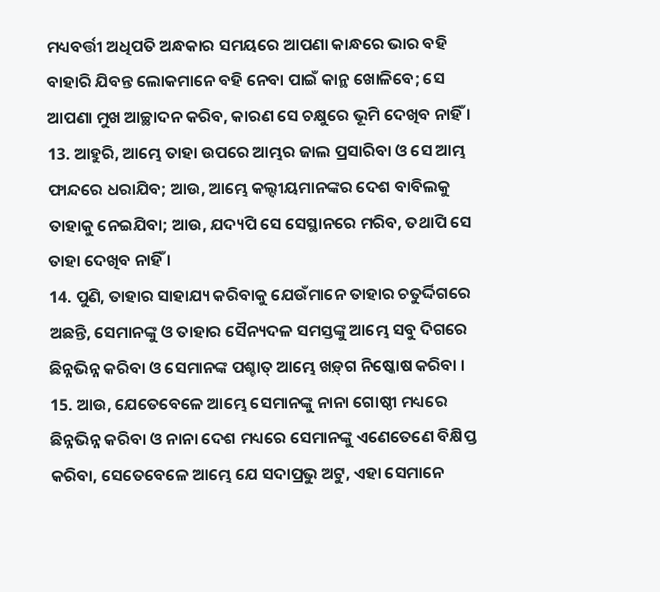ମଧ୍ୟବର୍ତ୍ତୀ ଅଧିପତି ଅନ୍ଧକାର ସମୟରେ ଆପଣା କାନ୍ଧରେ ଭାର ବହି ବାହାରି ଯିବନ୍ତ ଲୋକମାନେ ବହି ନେବା ପାଇଁ କାନ୍ଥ ଖୋଳିବେ; ସେ ଆପଣା ମୁଖ ଆଚ୍ଛାଦନ କରିବ, କାରଣ ସେ ଚକ୍ଷୁରେ ଭୂମି ଦେଖିବ ନାହିଁ ।
13. ଆହୁରି, ଆମ୍ଭେ ତାହା ଉପରେ ଆମ୍ଭର ଜାଲ ପ୍ରସାରିବା ଓ ସେ ଆମ୍ଭ ଫାନ୍ଦରେ ଧରାଯିବ; ଆଉ, ଆମ୍ଭେ କଲ୍ଦୀୟମାନଙ୍କର ଦେଶ ବାବିଲକୁ ତାହାକୁ ନେଇଯିବା; ଆଉ, ଯଦ୍ୟପି ସେ ସେସ୍ଥାନରେ ମରିବ, ତଥାପି ସେ ତାହା ଦେଖିବ ନାହିଁ ।
14. ପୁଣି, ତାହାର ସାହାଯ୍ୟ କରିବାକୁ ଯେଉଁମାନେ ତାହାର ଚତୁର୍ଦ୍ଦିଗରେ ଅଛନ୍ତି, ସେମାନଙ୍କୁ ଓ ତାହାର ସୈନ୍ୟଦଳ ସମସ୍ତଙ୍କୁ ଆମ୍ଭେ ସବୁ ଦିଗରେ ଛିନ୍ନଭିନ୍ନ କରିବା ଓ ସେମାନଙ୍କ ପଶ୍ଚାତ୍ ଆମ୍ଭେ ଖଡ଼୍‍ଗ ନିଷ୍କୋଷ କରିବା ।
15. ଆଉ, ଯେତେବେଳେ ଆମ୍ଭେ ସେମାନଙ୍କୁ ନାନା ଗୋଷ୍ଠୀ ମଧ୍ୟରେ ଛିନ୍ନଭିନ୍ନ କରିବା ଓ ନାନା ଦେଶ ମଧ୍ୟରେ ସେମାନଙ୍କୁ ଏଣେତେଣେ ବିକ୍ଷିପ୍ତ କରିବା, ସେତେବେଳେ ଆମ୍ଭେ ଯେ ସଦାପ୍ରଭୁ ଅଟୁ, ଏହା ସେମାନେ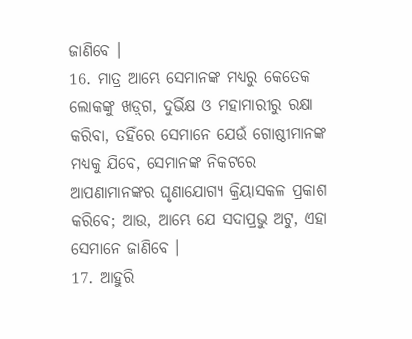ଜାଣିବେ ।
16. ମାତ୍ର ଆମ୍ଭେ ସେମାନଙ୍କ ମଧ୍ୟରୁ କେତେକ ଲୋକଙ୍କୁ ଖଡ଼୍‍ଗ, ଦୁର୍ଭିକ୍ଷ ଓ ମହାମାରୀରୁ ରକ୍ଷା କରିବା, ତହିଁରେ ସେମାନେ ଯେଉଁ ଗୋଷ୍ଠୀମାନଙ୍କ ମଧ୍ୟକୁ ଯିବେ, ସେମାନଙ୍କ ନିକଟରେ ଆପଣାମାନଙ୍କର ଘୃଣାଯୋଗ୍ୟ କ୍ରିୟାସକଳ ପ୍ରକାଶ କରିବେ; ଆଉ, ଆମ୍ଭେ ଯେ ସଦାପ୍ରଭୁ ଅଟୁ, ଏହା ସେମାନେ ଜାଣିବେ ।
17. ଆହୁରି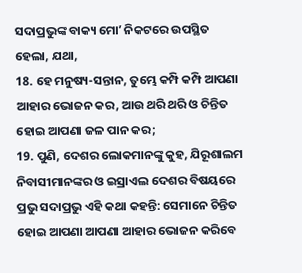ସଦାପ୍ରଭୁଙ୍କ ବାକ୍ୟ ମୋʼ ନିକଟରେ ଉପସ୍ଥିତ ହେଲା, ଯଥା,
18. ହେ ମନୁଷ୍ୟ-ସନ୍ତାନ, ତୁମ୍ଭେ କମ୍ପି କମ୍ପି ଆପଣା ଆହାର ଭୋଜନ କର, ଆଉ ଥରି ଥରି ଓ ଚିନ୍ତିତ ହୋଇ ଆପଣା ଜଳ ପାନ କର;
19. ପୁଣି, ଦେଶର ଲୋକମାନଙ୍କୁ କୁହ, ଯିରୂଶାଲମ ନିବାସୀମାନଙ୍କର ଓ ଇସ୍ରାଏଲ ଦେଶର ବିଷୟରେ ପ୍ରଭୁ ସଦାପ୍ରଭୁ ଏହି କଥା କହନ୍ତି: ସେମାନେ ଚିନ୍ତିତ ହୋଇ ଆପଣା ଆପଣା ଆହାର ଭୋଜନ କରିବେ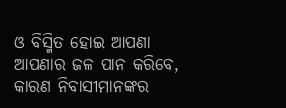ଓ ବିସ୍ମିତ ହୋଇ ଆପଣା ଆପଣାର ଜଳ ପାନ କରିବେ, କାରଣ ନିବାସୀମାନଙ୍କର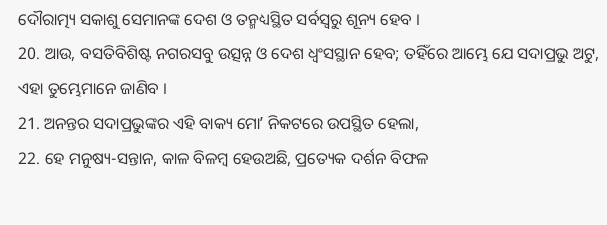ଦୌରାତ୍ମ୍ୟ ସକାଶୁ ସେମାନଙ୍କ ଦେଶ ଓ ତନ୍ମଧ୍ୟସ୍ଥିତ ସର୍ବସ୍ଵରୁ ଶୂନ୍ୟ ହେବ ।
20. ଆଉ, ବସତିବିଶିଷ୍ଟ ନଗରସବୁ ଉତ୍ସନ୍ନ ଓ ଦେଶ ଧ୍ଵଂସସ୍ଥାନ ହେବ; ତହିଁରେ ଆମ୍ଭେ ଯେ ସଦାପ୍ରଭୁ ଅଟୁ, ଏହା ତୁମ୍ଭେମାନେ ଜାଣିବ ।
21. ଅନନ୍ତର ସଦାପ୍ରଭୁଙ୍କର ଏହି ବାକ୍ୟ ମୋʼ ନିକଟରେ ଉପସ୍ଥିତ ହେଲା,
22. ହେ ମନୁଷ୍ୟ-ସନ୍ତାନ, କାଳ ବିଳମ୍ଵ ହେଉଅଛି, ପ୍ରତ୍ୟେକ ଦର୍ଶନ ବିଫଳ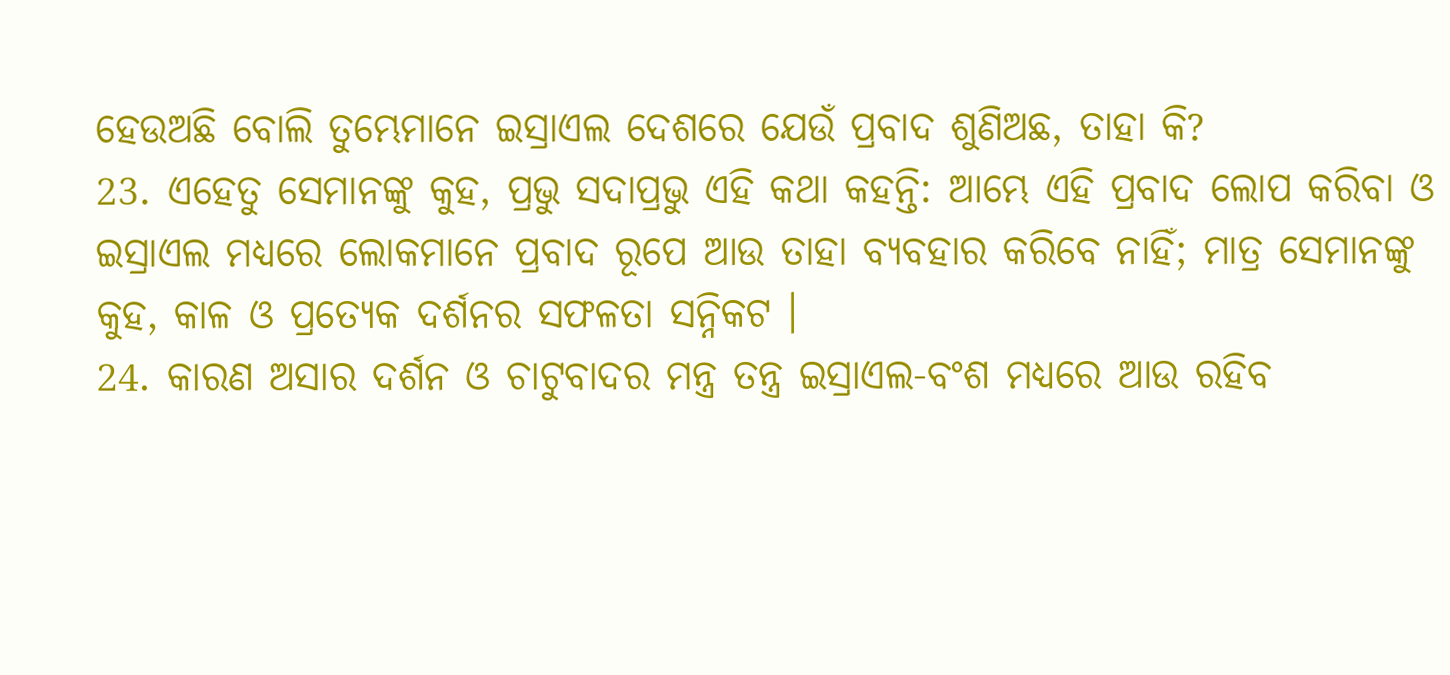ହେଉଅଛି ବୋଲି ତୁମ୍ଭେମାନେ ଇସ୍ରାଏଲ ଦେଶରେ ଯେଉଁ ପ୍ରବାଦ ଶୁଣିଅଛ, ତାହା କି?
23. ଏହେତୁ ସେମାନଙ୍କୁ କୁହ, ପ୍ରଭୁ ସଦାପ୍ରଭୁ ଏହି କଥା କହନ୍ତି: ଆମ୍ଭେ ଏହି ପ୍ରବାଦ ଲୋପ କରିବା ଓ ଇସ୍ରାଏଲ ମଧ୍ୟରେ ଲୋକମାନେ ପ୍ରବାଦ ରୂପେ ଆଉ ତାହା ବ୍ୟବହାର କରିବେ ନାହିଁ; ମାତ୍ର ସେମାନଙ୍କୁ କୁହ, କାଳ ଓ ପ୍ରତ୍ୟେକ ଦର୍ଶନର ସଫଳତା ସନ୍ନିକଟ ।
24. କାରଣ ଅସାର ଦର୍ଶନ ଓ ଚାଟୁବାଦର ମନ୍ତ୍ର ତନ୍ତ୍ର ଇସ୍ରାଏଲ-ବଂଶ ମଧ୍ୟରେ ଆଉ ରହିବ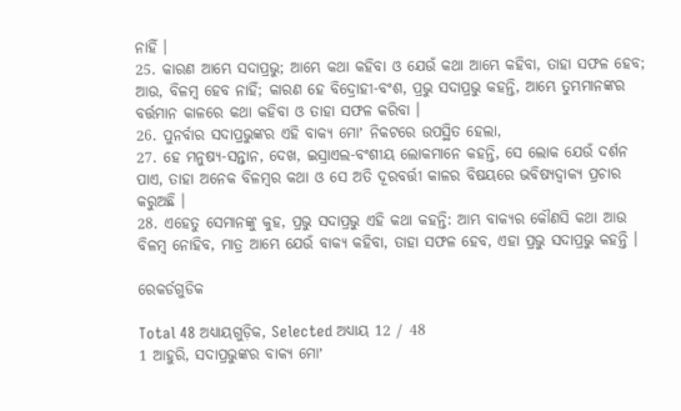ନାହିଁ ।
25. କାରଣ ଆମ୍ଭେ ସଦାପ୍ରଭୁ; ଆମ୍ଭେ କଥା କହିବା ଓ ଯେଉଁ କଥା ଆମ୍ଭେ କହିବା, ତାହା ସଫଳ ହେବ; ଆଉ, ବିଳମ୍ଵ ହେବ ନାହିଁ; କାରଣ ହେ ବିଦ୍ରୋହୀ-ବଂଶ, ପ୍ରଭୁ ସଦାପ୍ରଭୁ କହନ୍ତି, ଆମ୍ଭେ ତୁମ୍ଭମାନଙ୍କର ବର୍ତ୍ତମାନ କାଳରେ କଥା କହିବା ଓ ତାହା ସଫଳ କରିବା ।
26. ପୁନର୍ବାର ସଦାପ୍ରଭୁଙ୍କର ଏହି ବାକ୍ୟ ମୋʼ ନିକଟରେ ଉପସ୍ଥିତ ହେଲା,
27. ହେ ମନୁଷ୍ୟ-ସନ୍ତାନ, ଦେଖ, ଇସ୍ରାଏଲ-ବଂଶୀୟ ଲୋକମାନେ କହନ୍ତି, ସେ ଲୋକ ଯେଉଁ ଦର୍ଶନ ପାଏ, ତାହା ଅନେକ ବିଳମ୍ଵର କଥା ଓ ସେ ଅତି ଦୂରବର୍ତ୍ତୀ କାଳର ବିଷୟରେ ଭବିଷ୍ୟଦ୍ବାକ୍ୟ ପ୍ରଚାର କରୁଅଛି ।
28. ଏହେତୁ ସେମାନଙ୍କୁ କୁହ, ପ୍ରଭୁ ସଦାପ୍ରଭୁ ଏହି କଥା କହନ୍ତି: ଆମ୍ଭ ବାକ୍ୟର କୌଣସି କଥା ଆଉ ବିଳମ୍ଵ ନୋହିବ, ମାତ୍ର ଆମ୍ଭେ ଯେଉଁ ବାକ୍ୟ କହିବା, ତାହା ସଫଳ ହେବ, ଏହା ପ୍ରଭୁ ସଦାପ୍ରଭୁ କହନ୍ତି ।

ରେକର୍ଡଗୁଡିକ

Total 48 ଅଧ୍ୟାୟଗୁଡ଼ିକ, Selected ଅଧ୍ୟାୟ 12 / 48
1 ଆହୁରି, ସଦାପ୍ରଭୁଙ୍କର ବାକ୍ୟ ମୋʼ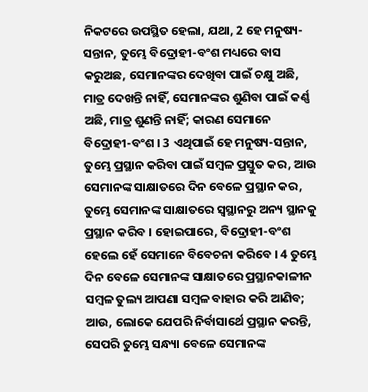ନିକଟରେ ଉପସ୍ଥିତ ହେଲା, ଯଥା, 2 ହେ ମନୁଷ୍ୟ-ସନ୍ତାନ, ତୁମ୍ଭେ ବିଦ୍ରୋହୀ-ବଂଶ ମଧ୍ୟରେ ବାସ କରୁଅଛ, ସେମାନଙ୍କର ଦେଖିବା ପାଇଁ ଚକ୍ଷୁ ଅଛି, ମାତ୍ର ଦେଖନ୍ତି ନାହିଁ, ସେମାନଙ୍କର ଶୁଣିବା ପାଇଁ କର୍ଣ୍ଣ ଅଛି, ମାତ୍ର ଶୁଣନ୍ତି ନାହିଁ; କାରଣ ସେମାନେ ବିଦ୍ରୋହୀ-ବଂଶ । 3 ଏଥିପାଇଁ ହେ ମନୁଷ୍ୟ-ସନ୍ତାନ, ତୁମ୍ଭେ ପ୍ରସ୍ଥାନ କରିବା ପାଇଁ ସମ୍ଵଳ ପ୍ରସ୍ତୁତ କର, ଆଉ ସେମାନଙ୍କ ସାକ୍ଷାତରେ ଦିନ ବେଳେ ପ୍ରସ୍ଥାନ କର, ତୁମ୍ଭେ ସେମାନଙ୍କ ସାକ୍ଷାତରେ ସ୍ଵସ୍ଥାନରୁ ଅନ୍ୟ ସ୍ଥାନକୁ ପ୍ରସ୍ଥାନ କରିବ । ହୋଇପାରେ, ବିଦ୍ରୋହୀ-ବଂଶ ହେଲେ ହେଁ ସେମାନେ ବିବେଚନା କରିବେ । 4 ତୁମ୍ଭେ ଦିନ ବେଳେ ସେମାନଙ୍କ ସାକ୍ଷାତରେ ପ୍ରସ୍ଥାନକାଳୀନ ସମ୍ଵଳ ତୁଲ୍ୟ ଆପଣା ସମ୍ଵଳ ବାହାର କରି ଆଣିବ; ଆଉ, ଲୋକେ ଯେପରି ନିର୍ବାସାର୍ଥେ ପ୍ରସ୍ଥାନ କରନ୍ତି, ସେପରି ତୁମ୍ଭେ ସନ୍ଧ୍ୟା ବେଳେ ସେମାନଙ୍କ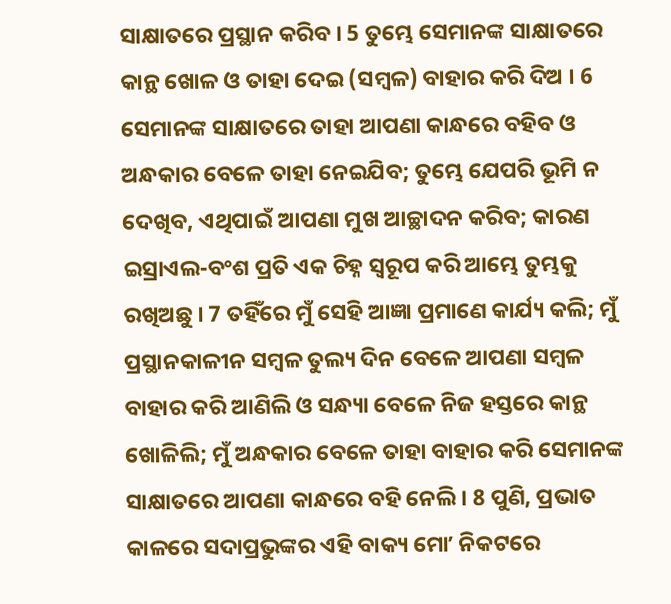ସାକ୍ଷାତରେ ପ୍ରସ୍ଥାନ କରିବ । 5 ତୁମ୍ଭେ ସେମାନଙ୍କ ସାକ୍ଷାତରେ କାନ୍ଥ ଖୋଳ ଓ ତାହା ଦେଇ (ସମ୍ଵଳ) ବାହାର କରି ଦିଅ । 6 ସେମାନଙ୍କ ସାକ୍ଷାତରେ ତାହା ଆପଣା କାନ୍ଧରେ ବହିବ ଓ ଅନ୍ଧକାର ବେଳେ ତାହା ନେଇଯିବ; ତୁମ୍ଭେ ଯେପରି ଭୂମି ନ ଦେଖିବ, ଏଥିପାଇଁ ଆପଣା ମୁଖ ଆଚ୍ଛାଦନ କରିବ; କାରଣ ଇସ୍ରାଏଲ-ବଂଶ ପ୍ରତି ଏକ ଚିହ୍ନ ସ୍ଵରୂପ କରି ଆମ୍ଭେ ତୁମ୍ଭକୁ ରଖିଅଛୁ । 7 ତହିଁରେ ମୁଁ ସେହି ଆଜ୍ଞା ପ୍ରମାଣେ କାର୍ଯ୍ୟ କଲି; ମୁଁ ପ୍ରସ୍ଥାନକାଳୀନ ସମ୍ଵଳ ତୁଲ୍ୟ ଦିନ ବେଳେ ଆପଣା ସମ୍ଵଳ ବାହାର କରି ଆଣିଲି ଓ ସନ୍ଧ୍ୟା ବେଳେ ନିଜ ହସ୍ତରେ କାନ୍ଥ ଖୋଳିଲି; ମୁଁ ଅନ୍ଧକାର ବେଳେ ତାହା ବାହାର କରି ସେମାନଙ୍କ ସାକ୍ଷାତରେ ଆପଣା କାନ୍ଧରେ ବହି ନେଲି । 8 ପୁଣି, ପ୍ରଭାତ କାଳରେ ସଦାପ୍ରଭୁଙ୍କର ଏହି ବାକ୍ୟ ମୋʼ ନିକଟରେ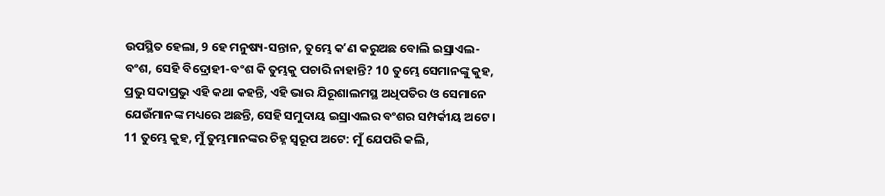ଉପସ୍ଥିତ ହେଲା, 9 ହେ ମନୁଷ୍ୟ-ସନ୍ତାନ, ତୁମ୍ଭେ କʼଣ କରୁଅଛ ବୋଲି ଇସ୍ରାଏଲ-ବଂଶ, ସେହି ବିଦ୍ରୋହୀ-ବଂଶ କି ତୁମ୍ଭକୁ ପଚାରି ନାହାନ୍ତି? 10 ତୁମ୍ଭେ ସେମାନଙ୍କୁ କୁହ, ପ୍ରଭୁ ସଦାପ୍ରଭୁ ଏହି କଥା କହନ୍ତି, ଏହି ଭାର ଯିରୂଶାଲମସ୍ଥ ଅଧିପତିର ଓ ସେମାନେ ଯେଉଁମାନଙ୍କ ମଧ୍ୟରେ ଅଛନ୍ତି, ସେହି ସମୁଦାୟ ଇସ୍ରାଏଲର ବଂଶର ସମ୍ପର୍କୀୟ ଅଟେ । 11 ତୁମ୍ଭେ କୁହ, ମୁଁ ତୁମ୍ଭମାନଙ୍କର ଚିହ୍ନ ସ୍ଵରୂପ ଅଟେ: ମୁଁ ଯେପରି କଲି,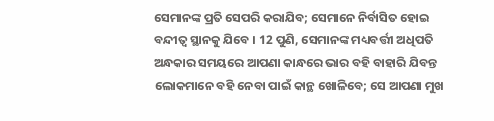ସେମାନଙ୍କ ପ୍ରତି ସେପରି କରାଯିବ; ସେମାନେ ନିର୍ବାସିତ ହୋଇ ବନ୍ଦୀତ୍ଵ ସ୍ଥାନକୁ ଯିବେ । 12 ପୁଣି, ସେମାନଙ୍କ ମଧ୍ୟବର୍ତ୍ତୀ ଅଧିପତି ଅନ୍ଧକାର ସମୟରେ ଆପଣା କାନ୍ଧରେ ଭାର ବହି ବାହାରି ଯିବନ୍ତ ଲୋକମାନେ ବହି ନେବା ପାଇଁ କାନ୍ଥ ଖୋଳିବେ; ସେ ଆପଣା ମୁଖ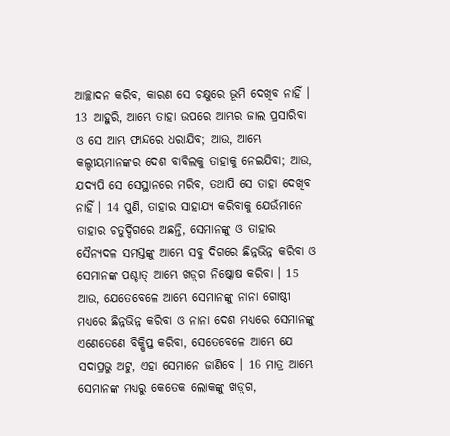ଆଚ୍ଛାଦନ କରିବ, କାରଣ ସେ ଚକ୍ଷୁରେ ଭୂମି ଦେଖିବ ନାହିଁ । 13 ଆହୁରି, ଆମ୍ଭେ ତାହା ଉପରେ ଆମ୍ଭର ଜାଲ ପ୍ରସାରିବା ଓ ସେ ଆମ୍ଭ ଫାନ୍ଦରେ ଧରାଯିବ; ଆଉ, ଆମ୍ଭେ କଲ୍ଦୀୟମାନଙ୍କର ଦେଶ ବାବିଲକୁ ତାହାକୁ ନେଇଯିବା; ଆଉ, ଯଦ୍ୟପି ସେ ସେସ୍ଥାନରେ ମରିବ, ତଥାପି ସେ ତାହା ଦେଖିବ ନାହିଁ । 14 ପୁଣି, ତାହାର ସାହାଯ୍ୟ କରିବାକୁ ଯେଉଁମାନେ ତାହାର ଚତୁର୍ଦ୍ଦିଗରେ ଅଛନ୍ତି, ସେମାନଙ୍କୁ ଓ ତାହାର ସୈନ୍ୟଦଳ ସମସ୍ତଙ୍କୁ ଆମ୍ଭେ ସବୁ ଦିଗରେ ଛିନ୍ନଭିନ୍ନ କରିବା ଓ ସେମାନଙ୍କ ପଶ୍ଚାତ୍ ଆମ୍ଭେ ଖଡ଼୍‍ଗ ନିଷ୍କୋଷ କରିବା । 15 ଆଉ, ଯେତେବେଳେ ଆମ୍ଭେ ସେମାନଙ୍କୁ ନାନା ଗୋଷ୍ଠୀ ମଧ୍ୟରେ ଛିନ୍ନଭିନ୍ନ କରିବା ଓ ନାନା ଦେଶ ମଧ୍ୟରେ ସେମାନଙ୍କୁ ଏଣେତେଣେ ବିକ୍ଷିପ୍ତ କରିବା, ସେତେବେଳେ ଆମ୍ଭେ ଯେ ସଦାପ୍ରଭୁ ଅଟୁ, ଏହା ସେମାନେ ଜାଣିବେ । 16 ମାତ୍ର ଆମ୍ଭେ ସେମାନଙ୍କ ମଧ୍ୟରୁ କେତେକ ଲୋକଙ୍କୁ ଖଡ଼୍‍ଗ,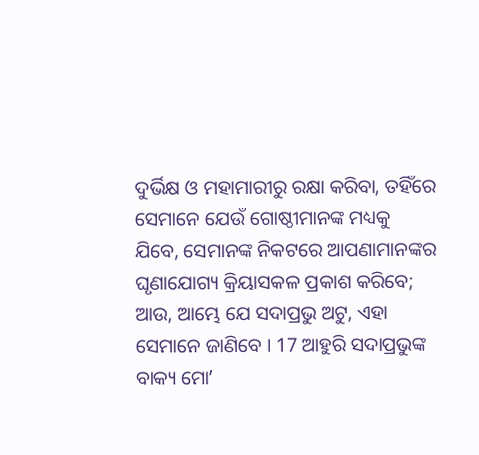ଦୁର୍ଭିକ୍ଷ ଓ ମହାମାରୀରୁ ରକ୍ଷା କରିବା, ତହିଁରେ ସେମାନେ ଯେଉଁ ଗୋଷ୍ଠୀମାନଙ୍କ ମଧ୍ୟକୁ ଯିବେ, ସେମାନଙ୍କ ନିକଟରେ ଆପଣାମାନଙ୍କର ଘୃଣାଯୋଗ୍ୟ କ୍ରିୟାସକଳ ପ୍ରକାଶ କରିବେ; ଆଉ, ଆମ୍ଭେ ଯେ ସଦାପ୍ରଭୁ ଅଟୁ, ଏହା ସେମାନେ ଜାଣିବେ । 17 ଆହୁରି ସଦାପ୍ରଭୁଙ୍କ ବାକ୍ୟ ମୋʼ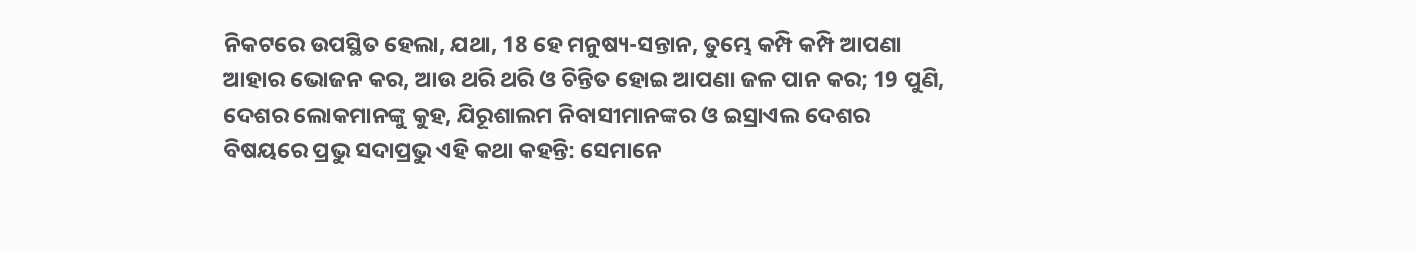ନିକଟରେ ଉପସ୍ଥିତ ହେଲା, ଯଥା, 18 ହେ ମନୁଷ୍ୟ-ସନ୍ତାନ, ତୁମ୍ଭେ କମ୍ପି କମ୍ପି ଆପଣା ଆହାର ଭୋଜନ କର, ଆଉ ଥରି ଥରି ଓ ଚିନ୍ତିତ ହୋଇ ଆପଣା ଜଳ ପାନ କର; 19 ପୁଣି, ଦେଶର ଲୋକମାନଙ୍କୁ କୁହ, ଯିରୂଶାଲମ ନିବାସୀମାନଙ୍କର ଓ ଇସ୍ରାଏଲ ଦେଶର ବିଷୟରେ ପ୍ରଭୁ ସଦାପ୍ରଭୁ ଏହି କଥା କହନ୍ତି: ସେମାନେ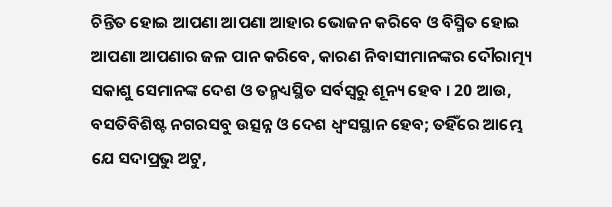ଚିନ୍ତିତ ହୋଇ ଆପଣା ଆପଣା ଆହାର ଭୋଜନ କରିବେ ଓ ବିସ୍ମିତ ହୋଇ ଆପଣା ଆପଣାର ଜଳ ପାନ କରିବେ, କାରଣ ନିବାସୀମାନଙ୍କର ଦୌରାତ୍ମ୍ୟ ସକାଶୁ ସେମାନଙ୍କ ଦେଶ ଓ ତନ୍ମଧ୍ୟସ୍ଥିତ ସର୍ବସ୍ଵରୁ ଶୂନ୍ୟ ହେବ । 20 ଆଉ, ବସତିବିଶିଷ୍ଟ ନଗରସବୁ ଉତ୍ସନ୍ନ ଓ ଦେଶ ଧ୍ଵଂସସ୍ଥାନ ହେବ; ତହିଁରେ ଆମ୍ଭେ ଯେ ସଦାପ୍ରଭୁ ଅଟୁ,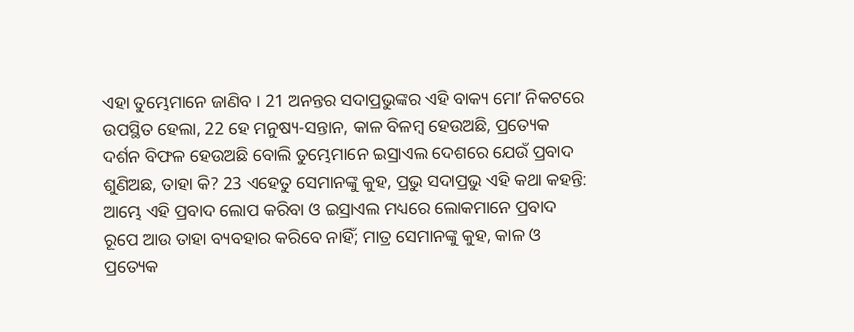ଏହା ତୁମ୍ଭେମାନେ ଜାଣିବ । 21 ଅନନ୍ତର ସଦାପ୍ରଭୁଙ୍କର ଏହି ବାକ୍ୟ ମୋʼ ନିକଟରେ ଉପସ୍ଥିତ ହେଲା, 22 ହେ ମନୁଷ୍ୟ-ସନ୍ତାନ, କାଳ ବିଳମ୍ଵ ହେଉଅଛି, ପ୍ରତ୍ୟେକ ଦର୍ଶନ ବିଫଳ ହେଉଅଛି ବୋଲି ତୁମ୍ଭେମାନେ ଇସ୍ରାଏଲ ଦେଶରେ ଯେଉଁ ପ୍ରବାଦ ଶୁଣିଅଛ, ତାହା କି? 23 ଏହେତୁ ସେମାନଙ୍କୁ କୁହ, ପ୍ରଭୁ ସଦାପ୍ରଭୁ ଏହି କଥା କହନ୍ତି: ଆମ୍ଭେ ଏହି ପ୍ରବାଦ ଲୋପ କରିବା ଓ ଇସ୍ରାଏଲ ମଧ୍ୟରେ ଲୋକମାନେ ପ୍ରବାଦ ରୂପେ ଆଉ ତାହା ବ୍ୟବହାର କରିବେ ନାହିଁ; ମାତ୍ର ସେମାନଙ୍କୁ କୁହ, କାଳ ଓ ପ୍ରତ୍ୟେକ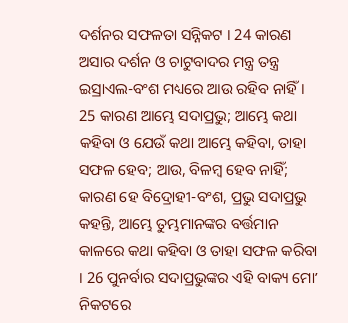ଦର୍ଶନର ସଫଳତା ସନ୍ନିକଟ । 24 କାରଣ ଅସାର ଦର୍ଶନ ଓ ଚାଟୁବାଦର ମନ୍ତ୍ର ତନ୍ତ୍ର ଇସ୍ରାଏଲ-ବଂଶ ମଧ୍ୟରେ ଆଉ ରହିବ ନାହିଁ । 25 କାରଣ ଆମ୍ଭେ ସଦାପ୍ରଭୁ; ଆମ୍ଭେ କଥା କହିବା ଓ ଯେଉଁ କଥା ଆମ୍ଭେ କହିବା, ତାହା ସଫଳ ହେବ; ଆଉ, ବିଳମ୍ଵ ହେବ ନାହିଁ; କାରଣ ହେ ବିଦ୍ରୋହୀ-ବଂଶ, ପ୍ରଭୁ ସଦାପ୍ରଭୁ କହନ୍ତି, ଆମ୍ଭେ ତୁମ୍ଭମାନଙ୍କର ବର୍ତ୍ତମାନ କାଳରେ କଥା କହିବା ଓ ତାହା ସଫଳ କରିବା । 26 ପୁନର୍ବାର ସଦାପ୍ରଭୁଙ୍କର ଏହି ବାକ୍ୟ ମୋʼ ନିକଟରେ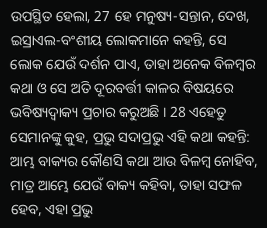ଉପସ୍ଥିତ ହେଲା, 27 ହେ ମନୁଷ୍ୟ-ସନ୍ତାନ, ଦେଖ, ଇସ୍ରାଏଲ-ବଂଶୀୟ ଲୋକମାନେ କହନ୍ତି, ସେ ଲୋକ ଯେଉଁ ଦର୍ଶନ ପାଏ, ତାହା ଅନେକ ବିଳମ୍ଵର କଥା ଓ ସେ ଅତି ଦୂରବର୍ତ୍ତୀ କାଳର ବିଷୟରେ ଭବିଷ୍ୟଦ୍ବାକ୍ୟ ପ୍ରଚାର କରୁଅଛି । 28 ଏହେତୁ ସେମାନଙ୍କୁ କୁହ, ପ୍ରଭୁ ସଦାପ୍ରଭୁ ଏହି କଥା କହନ୍ତି: ଆମ୍ଭ ବାକ୍ୟର କୌଣସି କଥା ଆଉ ବିଳମ୍ଵ ନୋହିବ, ମାତ୍ର ଆମ୍ଭେ ଯେଉଁ ବାକ୍ୟ କହିବା, ତାହା ସଫଳ ହେବ, ଏହା ପ୍ରଭୁ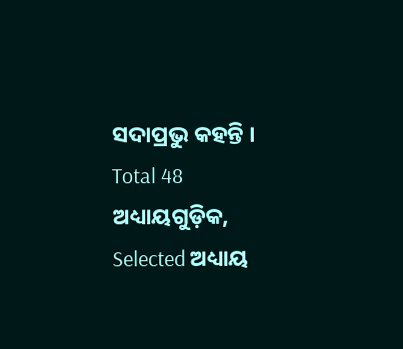ସଦାପ୍ରଭୁ କହନ୍ତି ।
Total 48 ଅଧ୍ୟାୟଗୁଡ଼ିକ, Selected ଅଧ୍ୟାୟ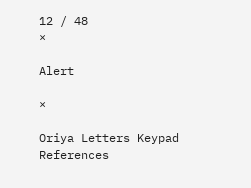12 / 48
×

Alert

×

Oriya Letters Keypad References